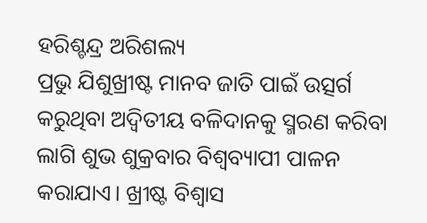ହରିଶ୍ଚନ୍ଦ୍ର ଅରିଶଲ୍ୟ
ପ୍ରଭୁ ଯିଶୁଖ୍ରୀଷ୍ଟ ମାନବ ଜାତି ପାଇଁ ଉତ୍ସର୍ଗ କରୁଥିବା ଅଦ୍ୱିତୀୟ ବଳିଦାନକୁ ସ୍ମରଣ କରିବା ଲାଗି ଶୁଭ ଶୁକ୍ରବାର ବିଶ୍ୱବ୍ୟାପୀ ପାଳନ କରାଯାଏ। ଖ୍ରୀଷ୍ଟ ବିଶ୍ୱାସ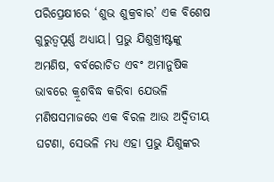ପରିପ୍ରେକ୍ଷୀରେ ‘ଶୁଭ ଶୁକ୍ରବାର’ ଏକ ବିଶେଷ ଗୁରୁତ୍ୱପୂର୍ଣ୍ଣ ଅଧ୍ୟାୟ। ପ୍ରଭୁ ଯିଶୁଖ୍ରୀଷ୍ଟଙ୍କୁ ଅମଣିଷ, ବର୍ବରୋଚିତ ଏବଂ ଅମାନୁଷିକ ଭାବରେ କ୍ରୂଶବିଦ୍ଧ କରିବା ଯେଭଳି ମଣିଷସମାଜରେ ଏକ ବିରଳ ଆଉ ଅଦ୍ୱିତୀୟ ଘଟଣା, ସେଭଳି ମଧ୍ୟ ଏହା ପ୍ରଭୁ ଯିଶୁଙ୍କର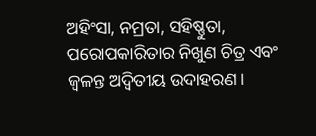ଅହିଂସା, ନମ୍ରତା, ସହିଷ୍ଣୁତା, ପରୋପକାରିତାର ନିଖୁଣ ଚିତ୍ର ଏବଂ ଜ୍ୱଳନ୍ତ ଅଦ୍ୱିତୀୟ ଉଦାହରଣ।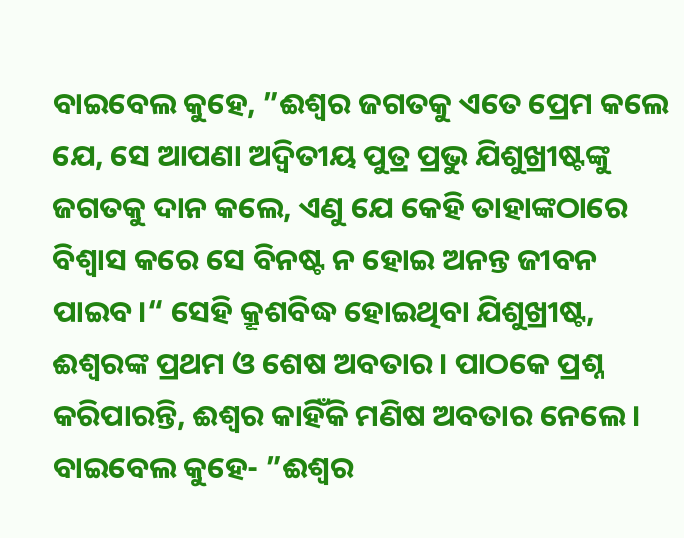ବାଇବେଲ କୁହେ, ”ଈଶ୍ୱର ଜଗତକୁ ଏତେ ପ୍ରେମ କଲେ ଯେ, ସେ ଆପଣା ଅଦ୍ୱିତୀୟ ପୁତ୍ର ପ୍ରଭୁ ଯିଶୁଖ୍ରୀଷ୍ଟଙ୍କୁ ଜଗତକୁ ଦାନ କଲେ, ଏଣୁ ଯେ କେହି ତାହାଙ୍କଠାରେ ବିଶ୍ୱାସ କରେ ସେ ବିନଷ୍ଟ ନ ହୋଇ ଅନନ୍ତ ଜୀବନ ପାଇବ।“ ସେହି କ୍ରୂଶବିଦ୍ଧ ହୋଇଥିବା ଯିଶୁଖ୍ରୀଷ୍ଟ, ଈଶ୍ୱରଙ୍କ ପ୍ରଥମ ଓ ଶେଷ ଅବତାର। ପାଠକେ ପ୍ରଶ୍ନ କରିପାରନ୍ତି, ଈଶ୍ୱର କାହିଁକି ମଣିଷ ଅବତାର ନେଲେ। ବାଇବେଲ କୁହେ- ”ଈଶ୍ୱର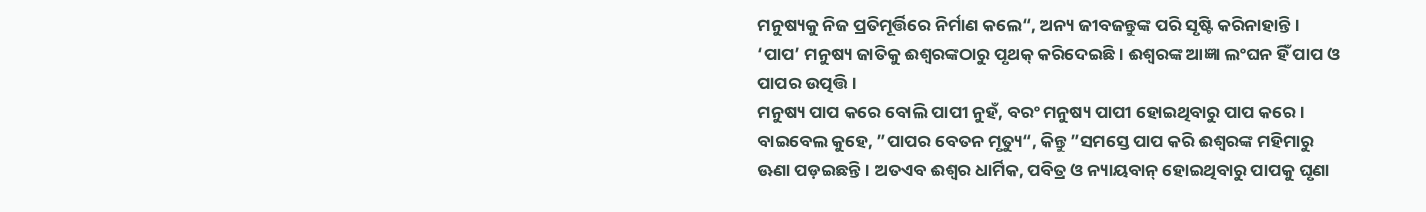ମନୁଷ୍ୟକୁ ନିଜ ପ୍ରତିମୂର୍ତ୍ତିରେ ନିର୍ମାଣ କଲେ“, ଅନ୍ୟ ଜୀବଜନ୍ତୁଙ୍କ ପରି ସୃଷ୍ଟି କରିନାହାନ୍ତି। ‘ପାପ’ ମନୁଷ୍ୟ ଜାତିକୁ ଈଶ୍ୱରଙ୍କଠାରୁ ପୃଥକ୍ କରିଦେଇଛି। ଈଶ୍ୱରଙ୍କ ଆଜ୍ଞା ଲଂଘନ ହିଁ ପାପ ଓ ପାପର ଉତ୍ପତ୍ତି।
ମନୁଷ୍ୟ ପାପ କରେ ବୋଲି ପାପୀ ନୁହଁ, ବରଂ ମନୁଷ୍ୟ ପାପୀ ହୋଇଥିବାରୁ ପାପ କରେ। ବାଇବେଲ କୁହେ, ”ପାପର ବେତନ ମୃତ୍ୟୁ“, କିନ୍ତୁ ”ସମସ୍ତେ ପାପ କରି ଈଶ୍ୱରଙ୍କ ମହିମାରୁ ଊଣା ପଡ଼ଇଛନ୍ତି। ଅତଏବ ଈଶ୍ୱର ଧାର୍ମିକ, ପବିତ୍ର ଓ ନ୍ୟାୟବାନ୍ ହୋଇଥିବାରୁ ପାପକୁ ଘୃଣା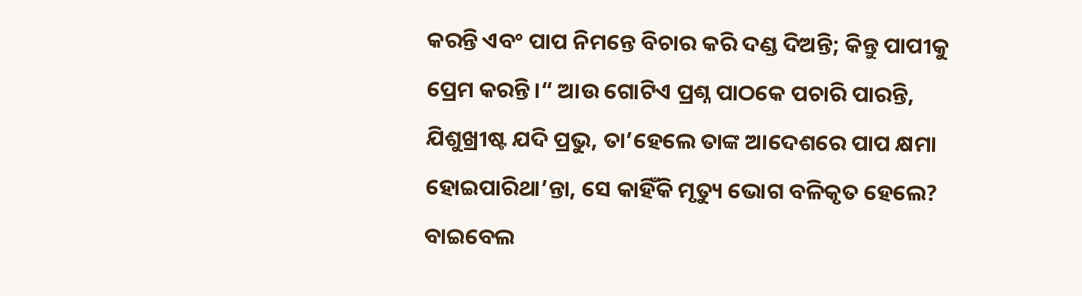କରନ୍ତି ଏବଂ ପାପ ନିମନ୍ତେ ବିଚାର କରି ଦଣ୍ଡ ଦିଅନ୍ତି; କିନ୍ତୁ ପାପୀକୁ ପ୍ରେମ କରନ୍ତି।“ ଆଉ ଗୋଟିଏ ପ୍ରଶ୍ନ ପାଠକେ ପଚାରି ପାରନ୍ତି, ଯିଶୁଖ୍ରୀଷ୍ଟ ଯଦି ପ୍ରଭୁ, ତା’ହେଲେ ତାଙ୍କ ଆଦେଶରେ ପାପ କ୍ଷମା ହୋଇପାରିଥା’ନ୍ତା, ସେ କାହିଁକି ମୃତ୍ୟୁ ଭୋଗ ବଳିକୃତ ହେଲେ? ବାଇବେଲ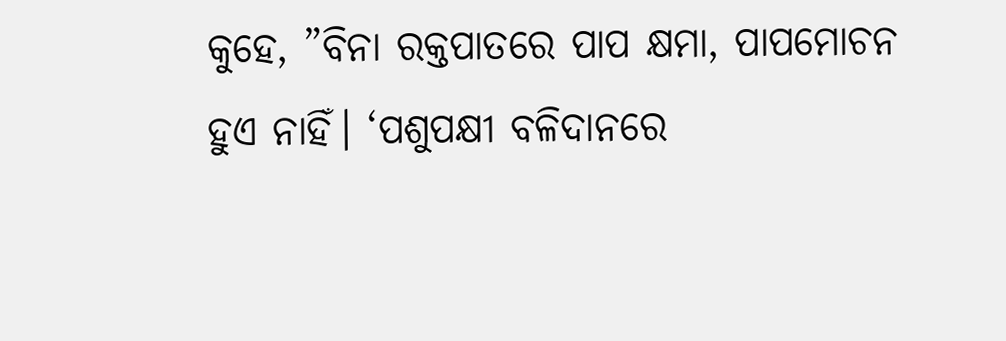କୁହେ, ”ବିନା ରକ୍ତପାତରେ ପାପ କ୍ଷମା, ପାପମୋଚନ ହୁଏ ନାହିଁ। ‘ପଶୁପକ୍ଷୀ ବଳିଦାନରେ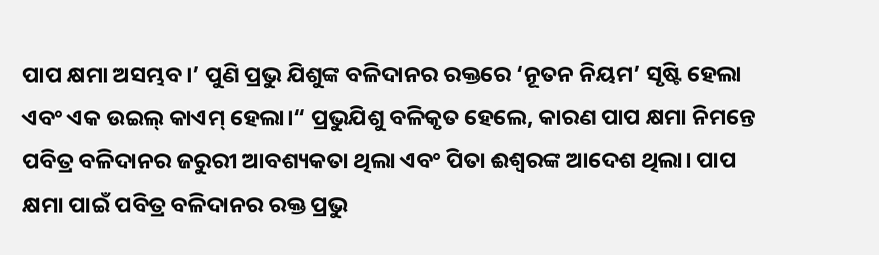ପାପ କ୍ଷମା ଅସମ୍ଭବ।’ ପୁଣି ପ୍ରଭୁ ଯିଶୁଙ୍କ ବଳିଦାନର ରକ୍ତରେ ‘ନୂତନ ନିୟମ’ ସୃଷ୍ଟି ହେଲା ଏବଂ ଏକ ଉଇଲ୍ କାଏମ୍ ହେଲା।“ ପ୍ରଭୁଯିଶୁ ବଳିକୃତ ହେଲେ, କାରଣ ପାପ କ୍ଷମା ନିମନ୍ତେ ପବିତ୍ର ବଳିଦାନର ଜରୁରୀ ଆବଶ୍ୟକତା ଥିଲା ଏବଂ ପିତା ଈଶ୍ୱରଙ୍କ ଆଦେଶ ଥିଲା। ପାପ କ୍ଷମା ପାଇଁ ପବିତ୍ର ବଳିଦାନର ରକ୍ତ ପ୍ରଭୁ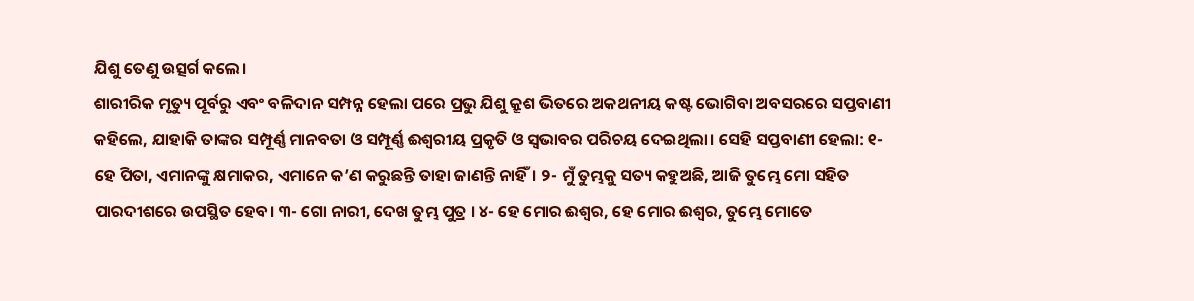ଯିଶୁ ତେଣୁ ଉତ୍ସର୍ଗ କଲେ।
ଶାରୀରିକ ମୃତ୍ୟୁ ପୂର୍ବରୁ ଏବଂ ବଳିଦାନ ସମ୍ପନ୍ନ ହେଲା ପରେ ପ୍ରଭୁ ଯିଶୁ କ୍ରୂଶ ଭିତରେ ଅକଥନୀୟ କଷ୍ଟ ଭୋଗିବା ଅବସରରେ ସପ୍ତବାଣୀ କହିଲେ, ଯାହାକି ତାଙ୍କର ସମ୍ପୂର୍ଣ୍ଣ ମାନବତା ଓ ସମ୍ପୂର୍ଣ୍ଣ ଈଶ୍ୱରୀୟ ପ୍ରକୃତି ଓ ସ୍ବଭାବର ପରିଚୟ ଦେଇଥିଲା। ସେହି ସପ୍ତବାଣୀ ହେଲା: ୧- ହେ ପିତା, ଏମାନଙ୍କୁ କ୍ଷମାକର, ଏମାନେ କ’ଣ କରୁଛନ୍ତି ତାହା ଜାଣନ୍ତି ନାହିଁ। ୨- ମୁଁ ତୁମ୍ଭକୁ ସତ୍ୟ କହୁଅଛି, ଆଜି ତୁମ୍ଭେ ମୋ ସହିତ ପାରଦୀଶରେ ଉପସ୍ଥିତ ହେବ। ୩- ଗୋ ନାରୀ, ଦେଖ ତୁମ୍ଭ ପୁତ୍ର । ୪- ହେ ମୋର ଈଶ୍ୱର, ହେ ମୋର ଈଶ୍ୱର, ତୁମ୍ଭେ ମୋତେ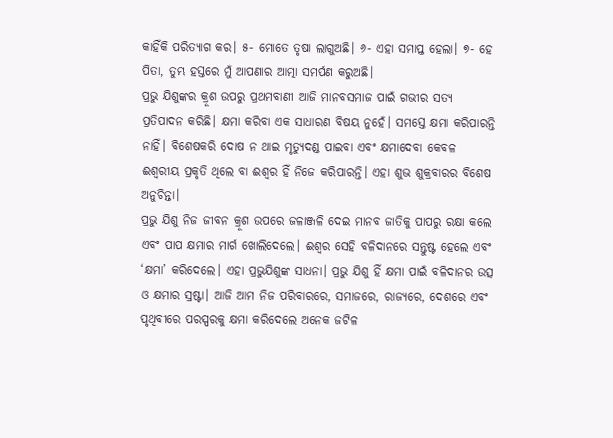କାହିଁକି ପରିତ୍ୟାଗ କର। ୫- ମୋତେ ତୃଷା ଲାଗୁଅଛି। ୬- ଏହା ସମାପ୍ତ ହେଲା। ୭- ହେ ପିତା, ତୁମ୍ଭ ହସ୍ତରେ ମୁଁ ଆପଣାର ଆତ୍ମା ସମର୍ପଣ କରୁଅଛି।
ପ୍ରଭୁ ଯିଶୁଙ୍କର କ୍ରୂଶ ଉପରୁ ପ୍ରଥମବାଣୀ ଆଜି ମାନବସମାଜ ପାଇଁ ଗଭୀର ସତ୍ୟ ପ୍ରତିପାଦନ କରିଛି। କ୍ଷମା କରିବା ଏକ ସାଧାରଣ ବିଷୟ ନୁହେଁ। ସମସ୍ତେ କ୍ଷମା କରିପାରନ୍ତି ନାହିଁ। ବିଶେଷକରି ଦୋଷ ନ ଥାଇ ମୃତ୍ୟୁଦଣ୍ଡ ପାଇବା ଏବଂ କ୍ଷମାଦେବା କେବଳ ଈଶ୍ୱରୀୟ ପ୍ରକୃତି ଥିଲେ ବା ଈଶ୍ୱର ହିଁ ନିଜେ କରିପାରନ୍ତି। ଏହା ଶୁଭ ଶୁକ୍ରବାରର ବିଶେଷ ଅନୁଚିନ୍ତା।
ପ୍ରଭୁ ଯିଶୁ ନିଜ ଜୀବନ କ୍ରୂଶ ଉପରେ ଜଳାଞ୍ଜଳି ଦେଇ ମାନବ ଜାତିକୁ ପାପରୁ ରକ୍ଷା କଲେ ଏବଂ ପାପ କ୍ଷମାର ମାର୍ଗ ଖୋଲିଦେଲେ। ଈଶ୍ୱର ସେହି ବଳିଦାନରେ ସନ୍ତୁଷ୍ଟ ହେଲେ ଏବଂ ‘କ୍ଷମା’ କରିଦେଲେ। ଏହା ପ୍ରଭୁଯିଶୁଙ୍କ ସାଧନା। ପ୍ରଭୁ ଯିଶୁ ହିଁ କ୍ଷମା ପାଇଁ ବଳିଦାନର ଉତ୍ସ ଓ କ୍ଷମାର ସ୍ରଷ୍ଟା। ଆଜି ଆମ ନିଜ ପରିବାରରେ, ସମାଜରେ, ରାଜ୍ୟରେ, ଦେଶରେ ଏବଂ ପୃଥିବୀରେ ପରସ୍ପରକୁ କ୍ଷମା କରିଦେଲେ ଅନେକ ଜଟିଳ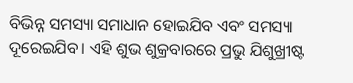ବିଭିନ୍ନ ସମସ୍ୟା ସମାଧାନ ହୋଇଯିବ ଏବଂ ସମସ୍ୟା ଦୂରେଇଯିବ। ଏହି ଶୁଭ ଶୁକ୍ରବାରରେ ପ୍ରଭୁ ଯିଶୁଖ୍ରୀଷ୍ଟ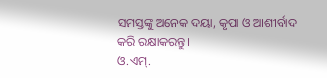ସମସ୍ତଙ୍କୁ ଅନେକ ଦୟା, କୃପା ଓ ଆଶୀର୍ବାଦ କରି ରକ୍ଷାକରନ୍ତୁ।
ଓ.ଏମ୍.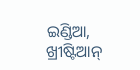ଇଣ୍ଡିଆ, ଖ୍ରୀଷ୍ଟିଆନ୍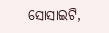ସୋସାଇଟି,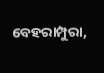ବେହରାମ୍ପୁରା,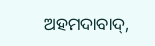ଅହମଦାବାଦ୍,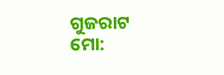ଗୁଜରାଟ
ମୋ: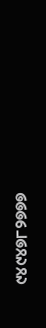୯୪୯୪୭୮୨୭୭୭